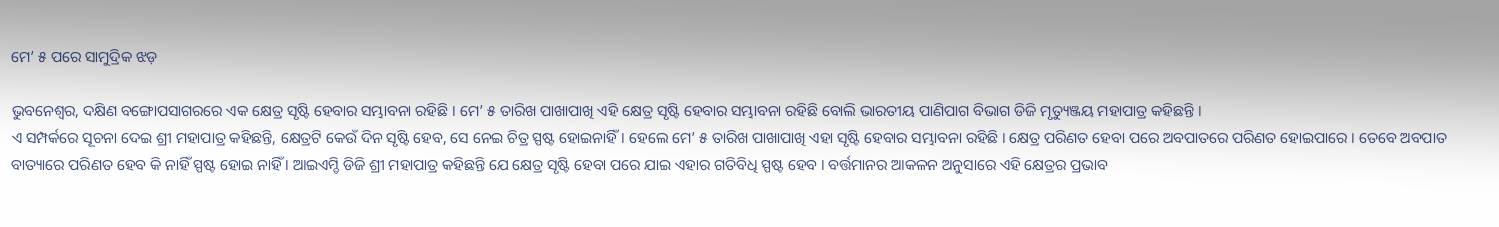ମେ’ ୫ ପରେ ସାମୁଦ୍ରିକ ଝଡ଼

ଭୁବନେଶ୍ୱର, ଦକ୍ଷିଣ ବଙ୍ଗୋପସାଗରରେ ଏକ କ୍ଷେତ୍ର ସୃଷ୍ଟି ହେବାର ସମ୍ଭାବନା ରହିଛି । ମେ’ ୫ ତାରିଖ ପାଖାପାଖି ଏହି କ୍ଷେତ୍ର ସୃଷ୍ଟି ହେବାର ସମ୍ଭାବନା ରହିଛି ବୋଲି ଭାରତୀୟ ପାଣିପାଗ ବିଭାଗ ଡିଜି ମୃତ୍ୟୁଞ୍ଜୟ ମହାପାତ୍ର କହିଛନ୍ତି ।
ଏ ସମ୍ପର୍କରେ ସୂଚନା ଦେଇ ଶ୍ରୀ ମହାପାତ୍ର କହିଛନ୍ତି, କ୍ଷେତ୍ରଟି କେଉଁ ଦିନ ସୃଷ୍ଟି ହେବ, ସେ ନେଇ ଚିତ୍ର ସ୍ପଷ୍ଟ ହୋଇନାହିଁ । ହେଲେ ମେ’ ୫ ତାରିଖ ପାଖାପାଖି ଏହା ସୃଷ୍ଟି ହେବାର ସମ୍ଭାବନା ରହିଛି । କ୍ଷେତ୍ର ପରିଣତ ହେବା ପରେ ଅବପାତରେ ପରିଣତ ହୋଇପାରେ । ତେବେ ଅବପାତ ବାତ୍ୟାରେ ପରିଣତ ହେବ କି ନାହିଁ ସ୍ପଷ୍ଟ ହୋଇ ନାହିଁ । ଆଇଏମ୍ଡି ଡିଜି ଶ୍ରୀ ମହାପାତ୍ର କହିଛନ୍ତି ଯେ କ୍ଷେତ୍ର ସୃଷ୍ଟି ହେବା ପରେ ଯାଇ ଏହାର ଗତିବିଧି ସ୍ପଷ୍ଟ ହେବ । ବର୍ତ୍ତମାନର ଆକଳନ ଅନୁସାରେ ଏହି କ୍ଷେତ୍ରର ପ୍ରଭାବ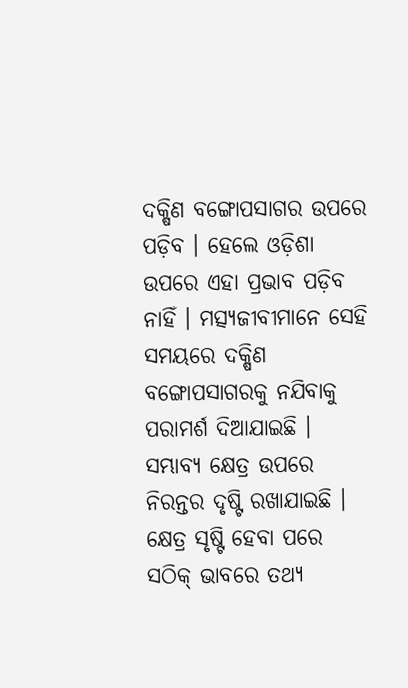ଦକ୍ଷିଣ ବଙ୍ଗୋପସାଗର ଉପରେ ପଡ଼ିବ । ହେଲେ ଓଡ଼ିଶା ଉପରେ ଏହା ପ୍ରଭାବ ପଡ଼ିବ ନାହିଁ । ମତ୍ସ୍ୟଜୀବୀମାନେ ସେହି ସମୟରେ ଦକ୍ଷିଣ ବଙ୍ଗୋପସାଗରକୁ ନଯିବାକୁ ପରାମର୍ଶ ଦିଆଯାଇଛି । ସମ୍ଭାବ୍ୟ କ୍ଷେତ୍ର ଉପରେ ନିରନ୍ତର ଦୃଷ୍ଟି ରଖାଯାଇଛି । କ୍ଷେତ୍ର ସୃଷ୍ଟି ହେବା ପରେ ସଠିକ୍ ଭାବରେ ତଥ୍ୟ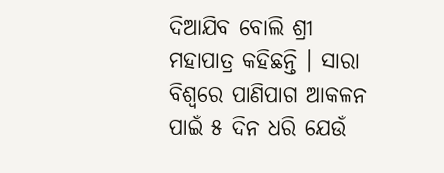ଦିଆଯିବ ବୋଲି ଶ୍ରୀ ମହାପାତ୍ର କହିଛନ୍ତି । ସାରା ବିଶ୍ୱରେ ପାଣିପାଗ ଆକଳନ ପାଇଁ ୫ ଦିନ ଧରି ଯେଉଁ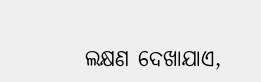ଲକ୍ଷଣ ଦେଖାଯାଏ,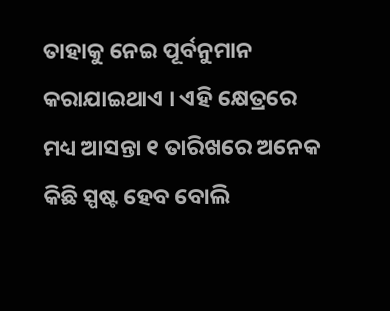ତାହାକୁ ନେଇ ପୂର୍ବନୁମାନ କରାଯାଇଥାଏ । ଏହି କ୍ଷେତ୍ରରେ ମଧ୍ୟ ଆସନ୍ତା ୧ ତାରିଖରେ ଅନେକ କିଛି ସ୍ପଷ୍ଟ ହେବ ବୋଲି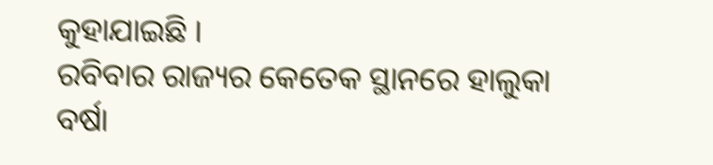କୁହାଯାଇଛି ।
ରବିବାର ରାଜ୍ୟର କେତେକ ସ୍ଥାନରେ ହାଲୁକା ବର୍ଷା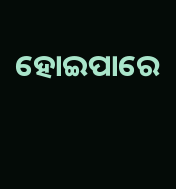ହୋଇପାରେ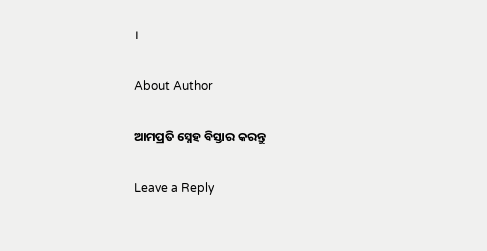।

About Author

ଆମପ୍ରତି ସ୍ନେହ ବିସ୍ତାର କରନ୍ତୁ

Leave a Reply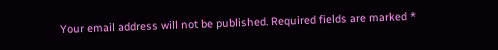Your email address will not be published. Required fields are marked *